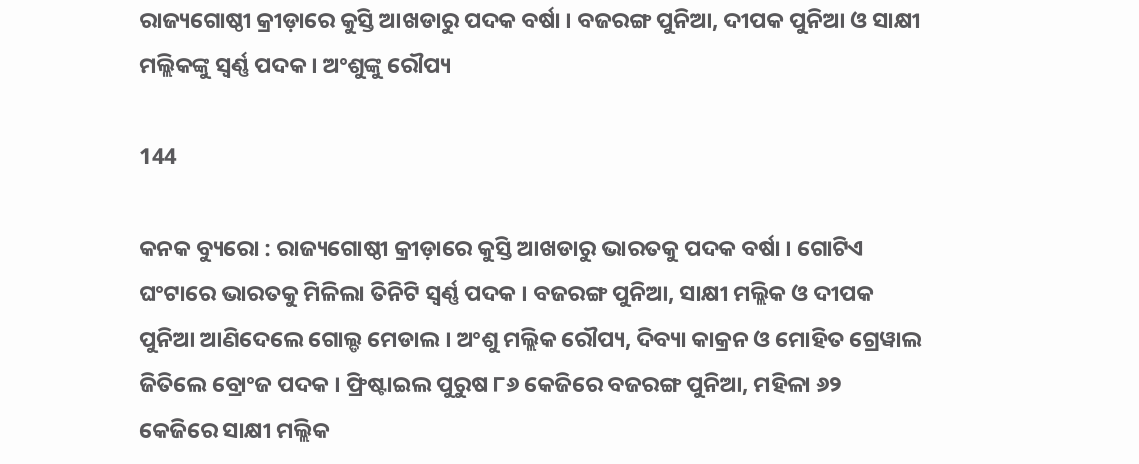ରାଜ୍ୟଗୋଷ୍ଠୀ କ୍ରୀଡ଼ାରେ କୁସ୍ତି ଆଖଡାରୁ ପଦକ ବର୍ଷା । ବଜରଙ୍ଗ ପୁନିଆ, ଦୀପକ ପୁନିଆ ଓ ସାକ୍ଷୀ ମଲ୍ଲିକଙ୍କୁ ସ୍ୱର୍ଣ୍ଣ ପଦକ । ଅଂଶୁଙ୍କୁ ରୌପ୍ୟ

144

କନକ ବ୍ୟୁରୋ : ରାଜ୍ୟଗୋଷ୍ଠୀ କ୍ରୀଡ଼ାରେ କୁସ୍ତି ଆଖଡାରୁ ଭାରତକୁ ପଦକ ବର୍ଷା । ଗୋଟିଏ ଘଂଟାରେ ଭାରତକୁ ମିଳିଲା ତିନିଟି ସ୍ୱର୍ଣ୍ଣ ପଦକ । ବଜରଙ୍ଗ ପୁନିଆ, ସାକ୍ଷୀ ମଲ୍ଲିକ ଓ ଦୀପକ ପୁନିଆ ଆଣିଦେଲେ ଗୋଲ୍ଡ ମେଡାଲ । ଅଂଶୁ ମଲ୍ଲିକ ରୌପ୍ୟ, ଦିବ୍ୟା କାକ୍ରନ ଓ ମୋହିତ ଗ୍ରେୱାଲ ଜିତିଲେ ବ୍ରୋଂଜ ପଦକ । ଫ୍ରିଷ୍ଟାଇଲ ପୁରୁଷ ୮୬ କେଜିରେ ବଜରଙ୍ଗ ପୁନିଆ, ମହିଳା ୬୨ କେଜିରେ ସାକ୍ଷୀ ମଲ୍ଲିକ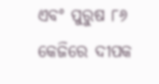ଏବଂ ପୁରୁଷ ୮୬ କେଜିରେ ଦୀପକ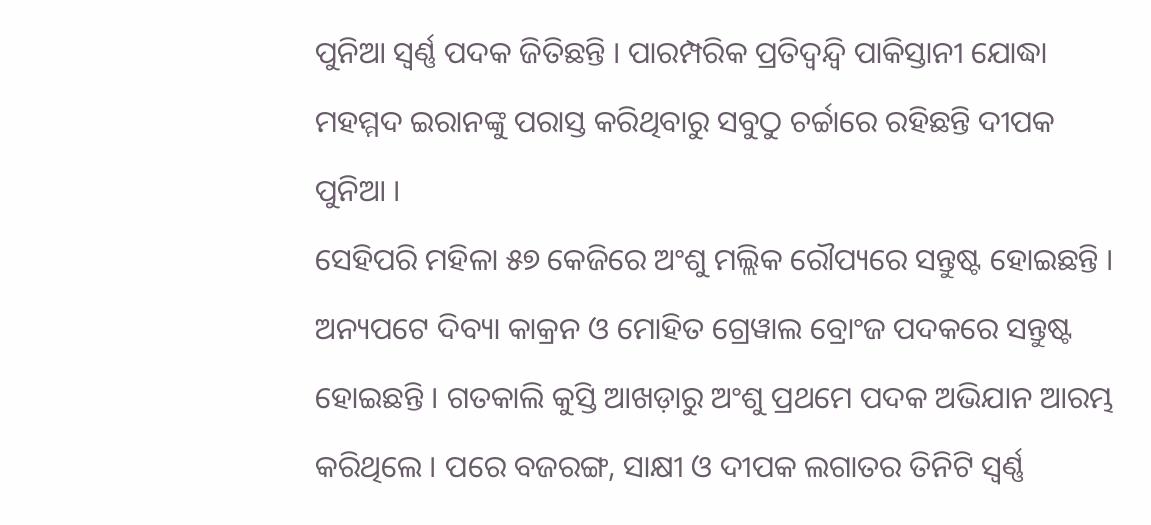ପୁନିଆ ସ୍ୱର୍ଣ୍ଣ ପଦକ ଜିତିଛନ୍ତି । ପାରମ୍ପରିକ ପ୍ରତିଦ୍ୱନ୍ଦ୍ୱି ପାକିସ୍ତାନୀ ଯୋଦ୍ଧା ମହମ୍ମଦ ଇରାନଙ୍କୁ ପରାସ୍ତ କରିଥିବାରୁ ସବୁଠୁ ଚର୍ଚ୍ଚାରେ ରହିଛନ୍ତି ଦୀପକ ପୁନିଆ ।
ସେହିପରି ମହିଳା ୫୭ କେଜିରେ ଅଂଶୁ ମଲ୍ଲିକ ରୌପ୍ୟରେ ସନ୍ତୁଷ୍ଟ ହୋଇଛନ୍ତି । ଅନ୍ୟପଟେ ଦିବ୍ୟା କାକ୍ରନ ଓ ମୋହିତ ଗ୍ରେୱାଲ ବ୍ରୋଂଜ ପଦକରେ ସନ୍ତୁଷ୍ଟ ହୋଇଛନ୍ତି । ଗତକାଲି କୁସ୍ତି ଆଖଡ଼ାରୁ ଅଂଶୁ ପ୍ରଥମେ ପଦକ ଅଭିଯାନ ଆରମ୍ଭ କରିଥିଲେ । ପରେ ବଜରଙ୍ଗ, ସାକ୍ଷୀ ଓ ଦୀପକ ଲଗାତର ତିନିଟି ସ୍ୱର୍ଣ୍ଣ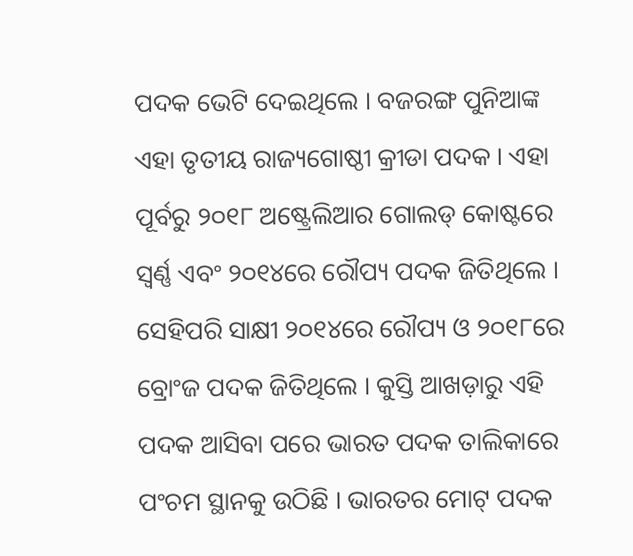ପଦକ ଭେଟି ଦେଇଥିଲେ । ବଜରଙ୍ଗ ପୁନିଆଙ୍କ ଏହା ତୃତୀୟ ରାଜ୍ୟଗୋଷ୍ଠୀ କ୍ରୀଡା ପଦକ । ଏହା ପୂର୍ବରୁ ୨୦୧୮ ଅଷ୍ଟ୍ରେଲିଆର ଗୋଲଡ୍ କୋଷ୍ଟରେ ସ୍ୱର୍ଣ୍ଣ ଏବଂ ୨୦୧୪ରେ ରୌପ୍ୟ ପଦକ ଜିତିଥିଲେ । ସେହିପରି ସାକ୍ଷୀ ୨୦୧୪ରେ ରୌପ୍ୟ ଓ ୨୦୧୮ରେ ବ୍ରୋଂଜ ପଦକ ଜିତିଥିଲେ । କୁସ୍ତି ଆଖଡ଼ାରୁ ଏହି ପଦକ ଆସିବା ପରେ ଭାରତ ପଦକ ତାଲିକାରେ ପଂଚମ ସ୍ଥାନକୁ ଉଠିଛି । ଭାରତର ମୋଟ୍ ପଦକ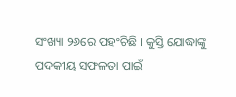ସଂଖ୍ୟା ୨୬ରେ ପହଂଚିଛି । କୁସ୍ତି ଯୋଦ୍ଧାଙ୍କୁ ପଦକୀୟ ସଫଳତା ପାଇଁ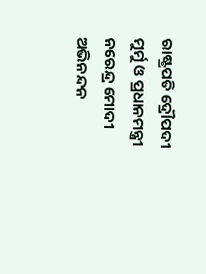ରାଷ୍ଟ୍ରପତି ଦ୍ରୌପଦୀ ମୁର୍ମୁ ଓ ପ୍ରଧାନମନ୍ତ୍ରୀ ନରେନ୍ଦ୍ର ମୋଦୀ ଅଭିନନ୍ଦନ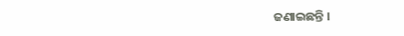ଜଣାଇଛନ୍ତି ।